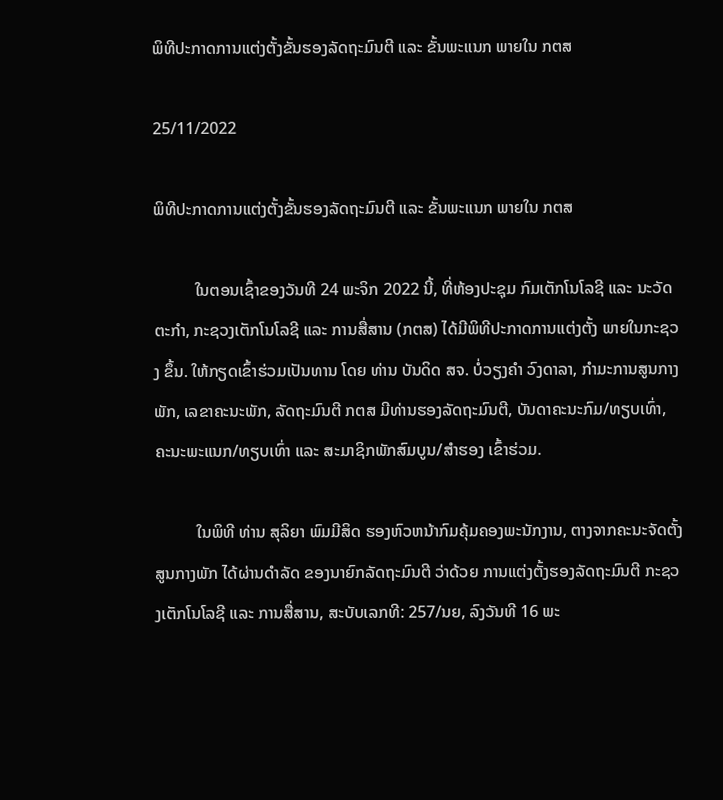ພິທີປະກາດການແຕ່ງຕັ້ງຂັ້ນຮອງລັດຖະມົນຕີ ແລະ ຂັ້ນພະແນກ ພາຍໃນ ກຕສ

25/11/2022

ພິທີປະກາດການແຕ່ງຕັ້ງຂັ້ນຮອງລັດຖະມົນຕີ ແລະ ຂັ້ນພະແນກ ພາຍໃນ ກຕສ

          ໃນຕອນເຊົ້າຂອງວັນທີ 24 ພະຈິກ 2022 ນີ້, ທີ່ຫ້ອງປະຊຸມ ກົມເຕັກໂນໂລຊີ ແລະ ນະວັດຕະກໍາ, ກະຊວງເຕັກໂນໂລຊີ ແລະ ການສື່ສານ (ກຕສ) ໄດ້ມີພິທີປະກາດການແຕ່ງຕັ້ງ ພາຍໃນກະຊວງ ຂຶ້ນ. ໃຫ້ກຽດເຂົ້າຮ່ວມເປັນທານ ໂດຍ ທ່ານ ບັນດິດ ສຈ. ບໍ່ວຽງຄໍາ ວົງດາລາ, ກໍາມະການສູນກາງພັກ, ເລຂາຄະນະພັກ, ລັດຖະມົນຕີ ກຕສ ມີທ່ານຮອງລັດຖະມົນຕີ, ບັນດາຄະນະກົມ/ທຽບເທົ່າ, ຄະນະພະແນກ/ທຽບເທົ່າ ແລະ ສະມາຊິກພັກສົມບູນ/ສໍາຮອງ ເຂົ້າຮ່ວມ.

          ໃນພິທີ ທ່ານ ສຸລິຍາ ພົມມີສິດ ຮອງຫົວຫນ້າກົມຄຸ້ມຄອງພະນັກງານ, ຕາງຈາກຄະນະຈັດຕັ້ງສູນກາງພັກ ໄດ້ຜ່ານດໍາລັດ ຂອງນາຍົກລັດຖະມົນຕີ ວ່າດ້ວຍ ການແຕ່ງຕັ້ງຮອງລັດຖະມົນຕີ ກະຊວງເຕັກໂນໂລຊີ ແລະ ການສື່ສານ, ສະບັບເລກທີ: 257/ນຍ, ລົງວັນທີ 16 ພະ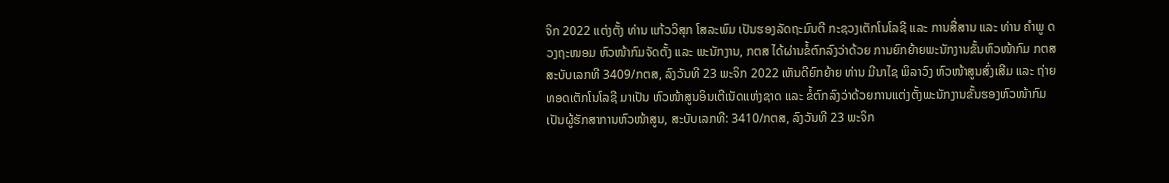ຈິກ 2022 ແຕ່ງຕັ້ງ ທ່ານ ແກ້ວວິສຸກ ໂສລະພົມ ເປັນຮອງລັດຖະມົນຕີ ກະຊວງເຕັກໂນໂລຊີ ແລະ ການສື່ສານ ແລະ ທ່ານ ຄໍາພູ ດວງຖະໜອມ ຫົວໜ້າກົມຈັດຕັ້ງ ແລະ ພະນັກງານ, ກຕສ ໄດ້ຜ່ານຂໍ້ຕົກລົງວ່າດ້ວຍ ການຍົກຍ້າຍພະນັກງານຂັ້ນຫົວໜ້າກົມ ກຕສ ສະບັບເລກທີ 3409/ກຕສ, ລົງວັນທີ 23 ພະຈິກ 2022 ເຫັນດີຍົກຍ້າຍ ທ່ານ ມີນາໄຊ ພິລາວົງ ຫົວໜ້າສູນສົ່ງເສີມ ແລະ ຖ່າຍທອດເຕັກໂນໂລຊີ ມາເປັນ ຫົວໜ້າສູນອິນເຕີເນັດແຫ່ງຊາດ ແລະ ຂໍ້ຕົກລົງວ່າດ້ວຍການແຕ່ງຕັ້ງພະນັກງານຂັ້ນຮອງຫົວໜ້າກົມເປັນຜູ້ຮັກສາການຫົວໜ້າສູນ, ສະບັບເລກທີ: 3410/ກຕສ, ລົງວັນທີ 23 ພະຈິກ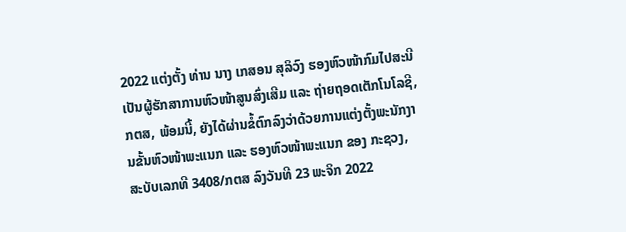2022 ແຕ່ງຕັ້ງ ທ່ານ ນາງ ເກສອນ ສຸລິວົງ ຮອງຫົວໜ້າກົມໄປສະນີ ເປັນຜູ້ຮັກສາການຫົວໜ້າສູນສົ່ງເສີມ ແລະ ຖ່າຍຖອດເຕັກໂນໂລຊີ, ກຕສ, ພ້ອມນີ້, ຍັງໄດ້ຜ່ານຂໍ້ຕົກລົງວ່າດ້ວຍການແຕ່ງຕັ້ງພະນັກງານຂັ້ນຫົວໜ້າພະແນກ ແລະ ຮອງຫົວໜ້າພະແນກ ຂອງ ກະຊວງ, ສະບັບເລກທີ 3408/ກຕສ ລົງວັນທີ 23 ພະຈິກ 2022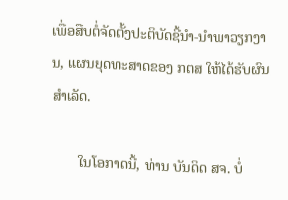ເພື່ອສືບຕໍ່ຈັດຕັ້ງປະຕິບັດຊີ້ນໍາ-ນໍາພາວຽກງານ, ແຜນຍຸດທະສາດຂອງ ກຕສ ໃຫ້ໄດ້ຮັບຜົນສໍາເລັດ.

       ໃນໂອກາດນີ້, ທ່ານ ບັນດິດ ສຈ. ບໍ່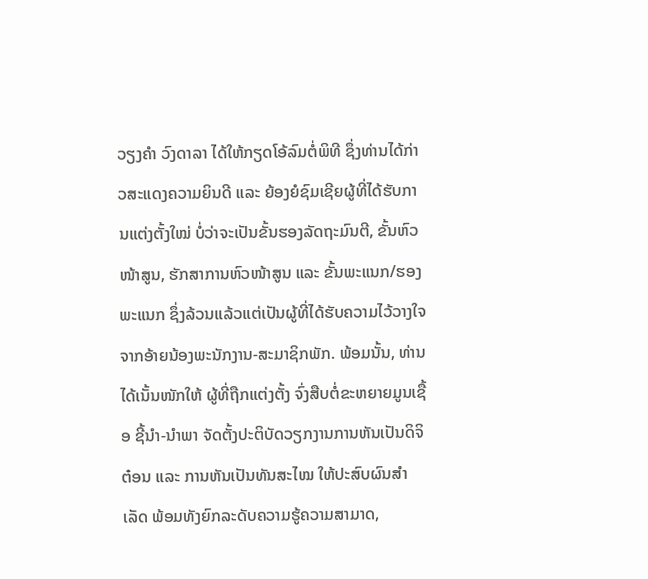ວຽງຄໍາ ວົງດາລາ ໄດ້ໃຫ້ກຽດໂອ້ລົມຕໍ່ພິທີ ຊຶ່ງທ່ານໄດ້ກ່າວສະແດງຄວາມຍິນດີ ແລະ ຍ້ອງຍໍຊົມເຊີຍຜູ້ທີ່ໄດ້ຮັບການແຕ່ງຕັ້ງໃໝ່ ບໍ່ວ່າຈະເປັນຂັ້ນຮອງລັດຖະມົນຕີ, ຂັ້ນຫົວໜ້າສູນ, ຮັກສາການຫົວໜ້າສູນ ແລະ ຂັ້ນພະແນກ/ຮອງພະແນກ ຊຶ່ງລ້ວນແລ້ວແຕ່ເປັນຜູ້ທີ່ໄດ້ຮັບຄວາມໄວ້ວາງໃຈຈາກອ້າຍນ້ອງພະນັກງານ-ສະມາຊິກພັກ. ພ້ອມນັ້ນ, ທ່ານໄດ້ເນັ້ນໜັກໃຫ້ ຜູ້ທີ່ຖືກແຕ່ງຕັ້ງ ຈົ່ງສືບຕໍ່ຂະຫຍາຍມູນເຊື້ອ ຊີ້ນໍາ-ນໍາພາ ຈັດຕັ້ງປະຕິບັດວຽກງານການຫັນເປັນດິຈິຕ໋ອນ ແລະ ການຫັນເປັນທັນສະໄໝ ໃຫ້ປະສົບຜົນສໍາເລັດ ພ້ອມທັງຍົກລະດັບຄວາມຮູ້ຄວາມສາມາດ,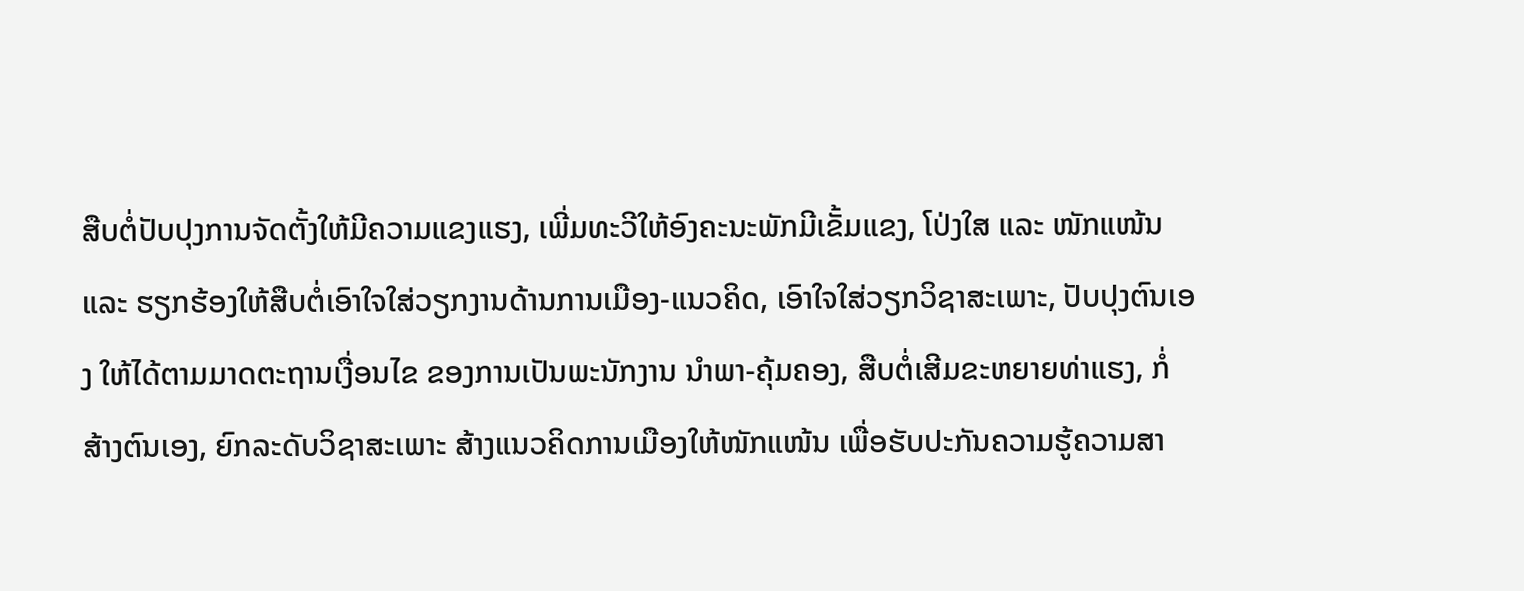ສືບຕໍ່ປັບປຸງການຈັດຕັ້ງໃຫ້ມີຄວາມແຂງແຮງ, ເພີ່ມທະວີໃຫ້ອົງຄະນະພັກມີເຂັ້ມແຂງ, ໂປ່ງໃສ ແລະ ໜັກແໜ້ນ ແລະ ຮຽກຮ້ອງໃຫ້ສືບຕໍ່ເອົາໃຈໃສ່ວຽກງານດ້ານການເມືອງ-ແນວຄິດ, ເອົາໃຈໃສ່ວຽກວິຊາສະເພາະ, ປັບປຸງຕົນເອງ ໃຫ້ໄດ້ຕາມມາດຕະຖານເງື່ອນໄຂ ຂອງການເປັນພະນັກງານ ນໍາພາ-ຄຸ້ມຄອງ, ສືບຕໍ່ເສີມຂະຫຍາຍທ່າແຮງ, ກໍ່ສ້າງຕົນເອງ, ຍົກລະດັບວິຊາສະເພາະ ສ້າງແນວຄິດການເມືອງໃຫ້ໜັກແໜ້ນ ເພື່ອຮັບປະກັນຄວາມຮູ້ຄວາມສາ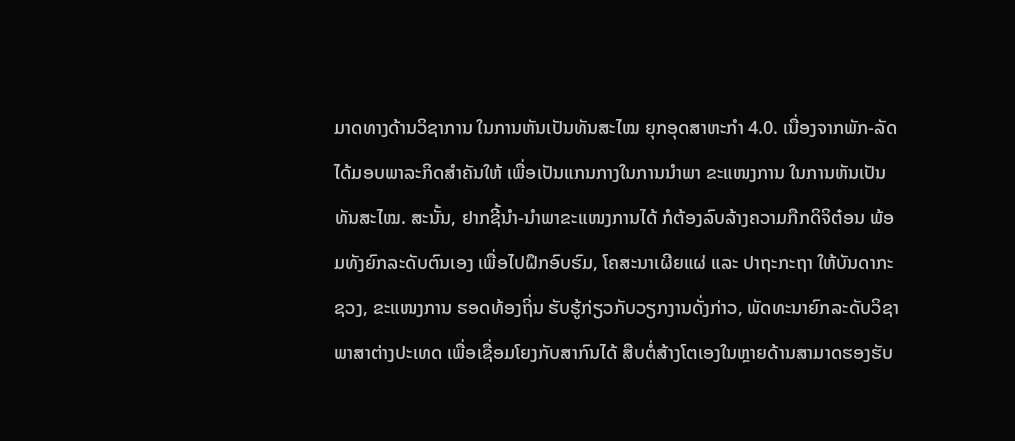ມາດທາງດ້ານວິຊາການ ໃນການຫັນເປັນທັນສະໄໝ ຍຸກອຸດສາຫະກໍາ 4.0. ເນື່ອງຈາກພັກ-ລັດ ໄດ້ມອບພາລະກິດສໍາຄັນໃຫ້ ເພື່ອເປັນແກນກາງໃນການນໍາພາ ຂະແໜງການ ໃນການຫັນເປັນທັນສະໄໝ. ສະນັ້ນ, ຢາກຊີ້ນໍາ-ນໍາພາຂະແໜງການໄດ້ ກໍຕ້ອງລົບລ້າງຄວາມກືກດິຈິຕ໋ອນ ພ້ອມທັງຍົກລະດັບຕົນເອງ ເພື່ອໄປຝຶກອົບຮົມ, ໂຄສະນາເຜີຍແຜ່ ແລະ ປາຖະກະຖາ ໃຫ້ບັນດາກະຊວງ, ຂະແໜງການ ຮອດທ້ອງຖິ່ນ ຮັບຮູ້ກ່ຽວກັບວຽກງານດັ່ງກ່າວ, ພັດທະນາຍົກລະດັບວິຊາພາສາຕ່າງປະເທດ ເພື່ອເຊື່ອມໂຍງກັບສາກົນໄດ້ ສືບຕໍ່ສ້າງໂຕເອງໃນຫຼາຍດ້ານສາມາດຮອງຮັບ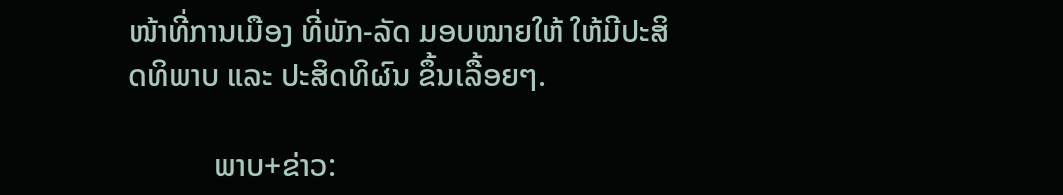ໜ້າທີ່ການເມືອງ ທີ່ພັກ-ລັດ ມອບໝາຍໃຫ້ ໃຫ້ມີປະສິດທິພາບ ແລະ ປະສິດທິຜົນ ຂຶ້ນເລື້ອຍໆ.

           ພາບ+ຂ່າວ: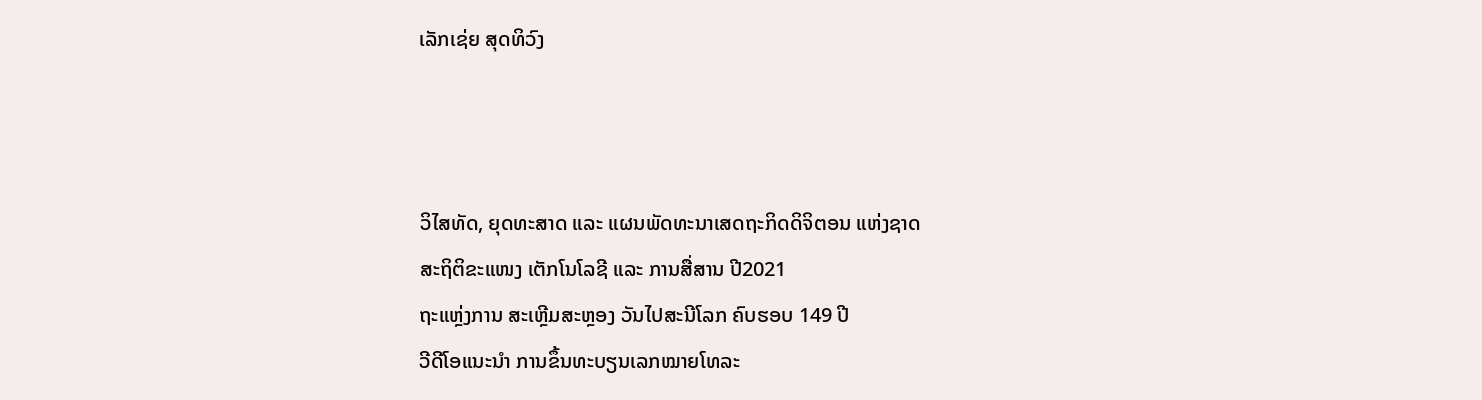ເລັກເຊ່ຍ ສຸດທິວົງ



ວິໄສທັດ, ຍຸດທະສາດ ແລະ ແຜນພັດທະນາເສດຖະກິດດິຈິຕອນ ແຫ່ງຊາດ
ສະຖິຕິຂະແໜງ ເຕັກໂນໂລຊີ ແລະ ການສື່ສານ ປີ2021
ຖະແຫຼ່ງການ ສະເຫຼີມສະຫຼອງ ວັນໄປສະນີໂລກ ຄົບຮອບ 149 ປີ
ວີດີໂອແນະນໍາ ການຂຶ້ນທະບຽນເລກໝາຍໂທລະ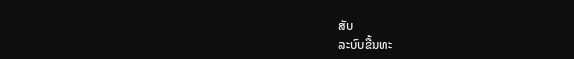ສັບ
ລະບົບຂື້ນທະ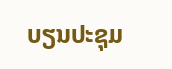ບຽນປະຊຸມ